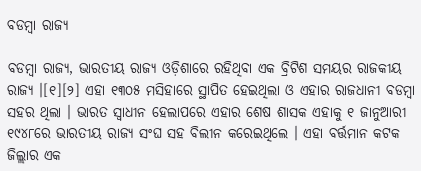ବଡମ୍ବା ରାଜ୍ୟ

ବଡମ୍ବା ରାଜ୍ୟ, ଭାରତୀୟ ରାଜ୍ୟ ଓଡ଼ିଶାରେ ରହିଥିବା ଏକ ବ୍ରିଟିଶ ସମୟର ରାଜକୀୟ ରାଜ୍ୟ ।[୧][୨] ଏହା ୧୩୦୫ ମସିହାରେ ସ୍ଥାପିତ ହେଇଥିଲା ଓ ଏହାର ରାଜଧାନୀ ବଡମ୍ବା ସହର ଥିଲା । ଭାରତ ସ୍ୱାଧୀନ ହେଲାପରେ ଏହାର ଶେଷ ଶାସକ ଏହାକୁ ୧ ଜାନୁଆରୀ ୧୯୪୮ରେ ଭାରତୀୟ ରାଜ୍ୟ ସଂଘ ସହ ବିଲୀନ କରେଇଥିଲେ । ଏହା ବର୍ତ୍ତମାନ କଟକ ଜିଲ୍ଲାର ଏକ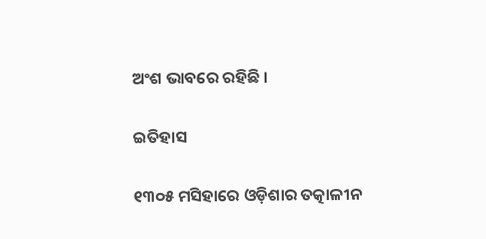ଅଂଶ ଭାବରେ ରହିଛି ।

ଇତିହାସ

୧୩୦୫ ମସିହାରେ ଓଡ଼ିଶାର ତତ୍କାଳୀନ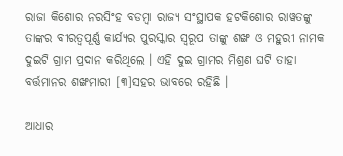ରାଜା କିଶୋର ନରସିଂହ ବଡମ୍ବା ରାଜ୍ୟ ସଂସ୍ଥାପକ ହଟକିଶୋର ରାୱତଙ୍କୁ ତାଙ୍କର ବୀରତ୍ୱପୂର୍ଣ୍ଣ କାର୍ଯ୍ୟର ପୁରସ୍କାର ସ୍ୱରୂପ ତାଙ୍କୁ ଶଙ୍ଖ ଓ ମହୁରୀ ନାମକ ଦୁଇଟି ଗ୍ରାମ ପ୍ରଦାନ କରିଥିଲେ । ଏହି ଦୁଇ ଗ୍ରାମର ମିଶ୍ରଣ ଘଟି ତାହା ବର୍ତ୍ତମାନର ଶଙ୍ଖମାରୀ [୩]ସହର ଭାବରେ ରହିଛି ।

ଆଧାର